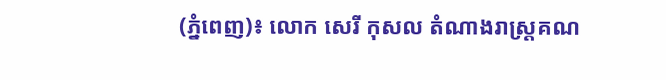(ភ្នំពេញ)៖ លោក សេរី កុសល តំណាងរាស្ត្រគណ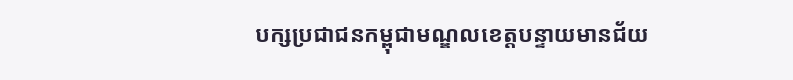បក្សប្រជាជនកម្ពុជាមណ្ឌលខេត្តបន្ទាយមានជ័យ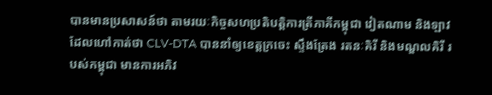បានមានប្រសាសន៍ថា តាមរយៈកិច្ចសហប្រតិបត្តិការត្រីភាគីកម្ពុជា វៀតណាម និងឡាវ ដែលហៅកាត់ថា CLV-DTA បាននាំឲ្យខេត្តក្រចេះ ស្ទឹងត្រែង រតនៈគិរី និងមណ្ឌលគិរី របស់កម្ពុជា មានការអភិវ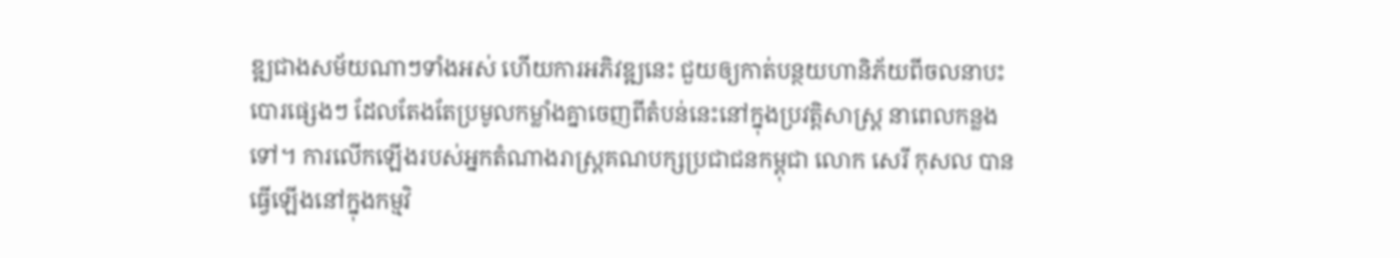ឌ្ឍជាងសម័យណាៗទាំងអស់ ហើយការអភិវឌ្ឍនេះ ជួយឲ្យកាត់បន្ថយហានិភ័យពីចលនាបះបោរផ្សេងៗ ដែលតែងតែប្រមូលកម្លាំងគ្នាចេញពីតំបន់នេះនៅក្នុងប្រវត្តិសាស្រ្ត នាពេលកន្លងទៅ។ ការលើកឡើងរបស់អ្នកតំណាងរាស្ត្រគណបក្សប្រជាជនកម្ពុជា លោក សេរី កុសល បានធ្វើឡើងនៅក្នុងកម្មវិ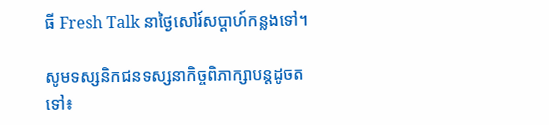ធី Fresh Talk នាថ្ងៃសៅរ៍សប្ដាហ៍កន្លងទៅ។

សូមទស្សនិកជនទស្សនាកិច្ចពិភាក្សាបន្តដូចតទៅ៖